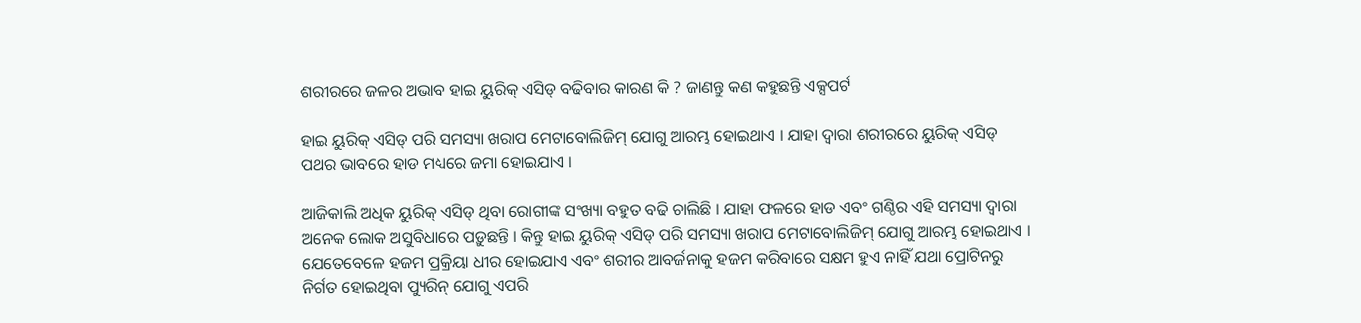ଶରୀରରେ ଜଳର ଅଭାବ ହାଇ ୟୁରିକ୍ ଏସିଡ୍ ବଢିବାର କାରଣ କି ? ଜାଣନ୍ତୁ କଣ କହୁଛନ୍ତି ଏକ୍ସପର୍ଟ

ହାଇ ୟୁରିକ୍ ଏସିଡ୍ ପରି ସମସ୍ୟା ଖରାପ ମେଟାବୋଲିଜିମ୍ ଯୋଗୁ ଆରମ୍ଭ ହୋଇଥାଏ । ଯାହା ଦ୍ୱାରା ଶରୀରରେ ୟୁରିକ୍ ଏସିଡ୍ ପଥର ଭାବରେ ହାଡ ମଧ୍ୟରେ ଜମା ହୋଇଯାଏ ।

ଆଜିକାଲି ଅଧିକ ୟୁରିକ୍ ଏସିଡ୍ ଥିବା ରୋଗୀଙ୍କ ସଂଖ୍ୟା ବହୁତ ବଢି ଚାଲିଛି । ଯାହା ଫଳରେ ହାଡ ଏବଂ ଗଣ୍ଠିର ଏହି ସମସ୍ୟା ଦ୍ୱାରା ଅନେକ ଲୋକ ଅସୁବିଧାରେ ପଡ଼ୁଛନ୍ତି । କିନ୍ତୁ ହାଇ ୟୁରିକ୍ ଏସିଡ୍ ପରି ସମସ୍ୟା ଖରାପ ମେଟାବୋଲିଜିମ୍ ଯୋଗୁ ଆରମ୍ଭ ହୋଇଥାଏ । ଯେତେବେଳେ ହଜମ ପ୍ରକ୍ରିୟା ଧୀର ହୋଇଯାଏ ଏବଂ ଶରୀର ଆବର୍ଜନାକୁ ହଜମ କରିବାରେ ସକ୍ଷମ ହୁଏ ନାହିଁ ଯଥା ପ୍ରୋଟିନରୁ ନିର୍ଗତ ହୋଇଥିବା ପ୍ୟୁରିନ୍ ଯୋଗୁ ଏପରି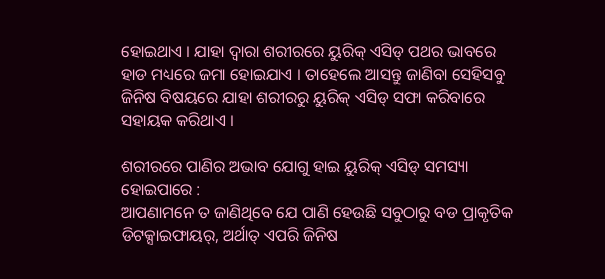ହୋଇଥାଏ । ଯାହା ଦ୍ୱାରା ଶରୀରରେ ୟୁରିକ୍ ଏସିଡ୍ ପଥର ଭାବରେ ହାଡ ମଧ୍ୟରେ ଜମା ହୋଇଯାଏ । ତାହେଲେ ଆସନ୍ତୁ ଜାଣିବା ସେହିସବୁ ଜିନିଷ ବିଷୟରେ ଯାହା ଶରୀରରୁ ୟୁରିକ୍ ଏସିଡ୍ ସଫା କରିବାରେ ସହାୟକ କରିଥାଏ ।

ଶରୀରରେ ପାଣିର ଅଭାବ ଯୋଗୁ ହାଇ ୟୁରିକ୍ ଏସିଡ୍ ସମସ୍ୟା ହୋଇପାରେ :
ଆପଣାମନେ ତ ଜାଣିଥିବେ ଯେ ପାଣି ହେଉଛି ସବୁଠାରୁ ବଡ ପ୍ରାକୃତିକ ଡିଟକ୍ସାଇଫାୟର୍, ଅର୍ଥାତ୍ ଏପରି ଜିନିଷ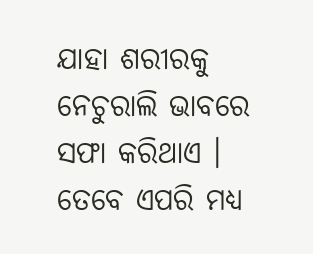ଯାହା ଶରୀରକୁ ନେଚୁରାଲି ଭାବରେ ସଫା କରିଥାଏ । ତେବେ ଏପରି ମଧ୍ୟ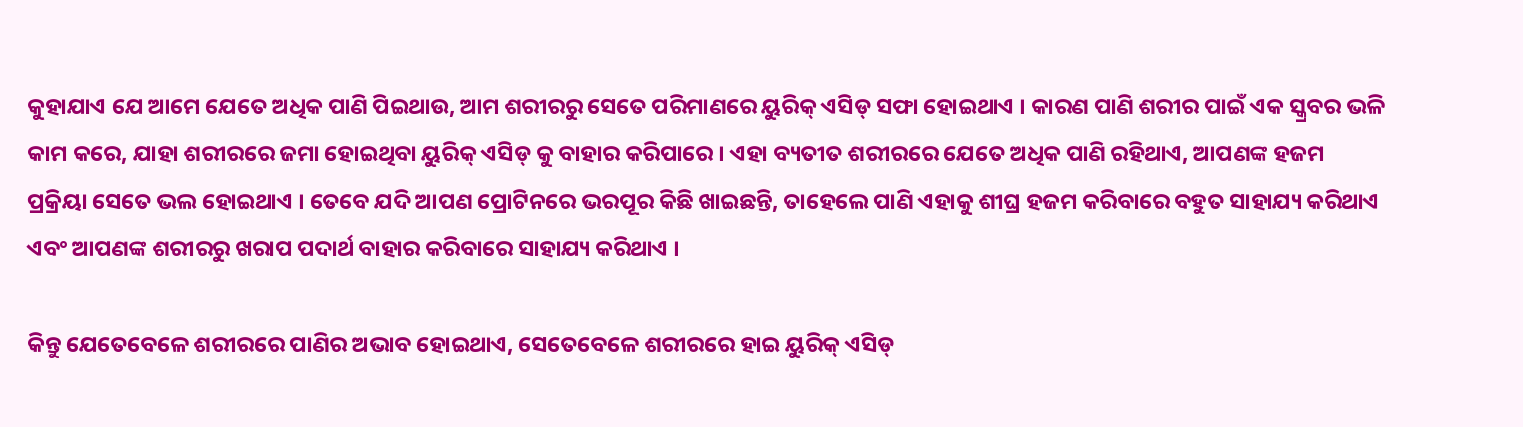କୁହାଯାଏ ଯେ ଆମେ ଯେତେ ଅଧିକ ପାଣି ପିଇଥାଉ, ଆମ ଶରୀରରୁ ସେତେ ପରିମାଣରେ ୟୁରିକ୍‌ ଏସିଡ୍‌ ସଫା ହୋଇଥାଏ । କାରଣ ପାଣି ଶରୀର ପାଇଁ ଏକ ସ୍କ୍ରବର ଭଳି କାମ କରେ, ଯାହା ଶରୀରରେ ଜମା ହୋଇଥିବା ୟୁରିକ୍ ଏସିଡ୍ କୁ ବାହାର କରିପାରେ । ଏହା ବ୍ୟତୀତ ଶରୀରରେ ଯେତେ ଅଧିକ ପାଣି ରହିଥାଏ, ଆପଣଙ୍କ ହଜମ ପ୍ରକ୍ରିୟା ସେତେ ଭଲ ହୋଇଥାଏ । ତେବେ ଯଦି ଆପଣ ପ୍ରୋଟିନରେ ଭରପୂର କିଛି ଖାଇଛନ୍ତି, ତାହେଲେ ପାଣି ଏହାକୁ ଶୀଘ୍ର ହଜମ କରିବାରେ ବହୁତ ସାହାଯ୍ୟ କରିଥାଏ ଏବଂ ଆପଣଙ୍କ ଶରୀରରୁ ଖରାପ ପଦାର୍ଥ ବାହାର କରିବାରେ ସାହାଯ୍ୟ କରିଥାଏ ।

କିନ୍ତୁ ଯେତେବେଳେ ଶରୀରରେ ପାଣିର ଅଭାବ ହୋଇଥାଏ, ସେତେବେଳେ ଶରୀରରେ ହାଇ ୟୁରିକ୍ ଏସିଡ୍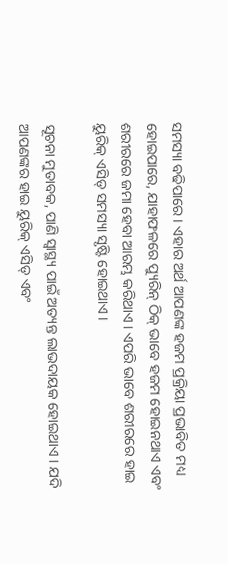ସମସ୍ୟା ବଢିପାରେ । ଏହାର ଅର୍ଥ ଆପଣଙ୍କ ହଜମ ପ୍ରକ୍ରିୟା ପ୍ରଭାବିତ ମଧ୍ୟ ହୋଇପାରେ, ଯାହାଫଳରେ ପ୍ୟୁରିନ୍ ଠିକ୍‌ ଭାବେ ହଜମ ହୋଇନଥାଏ ଏବଂ ଶରୀରରେ ଜମା ହେବା ଆରମ୍ଭ କରିଥାଏ । ଏପରି ଭାବେ ଶରୀରରେ ହାଇ ୟୁରିକ୍ ଏସିଡ୍ ସମସ୍ୟା ସୃଷ୍ଟି ହୋଇଥାଏ ।

ସୂଚନା ମୁତାବକ, ପାଣି ସ୍ୱାସ୍ଥ୍ୟ ପାଇଁ ଅତ୍ୟନ୍ତ ଲାଭଦାୟକ ହୋଇଥାଏ । ଯଦି ଆପଣଙ୍କର ହାଇ ୟୁରିକ୍ ଏସିଡ୍ ଏବଂ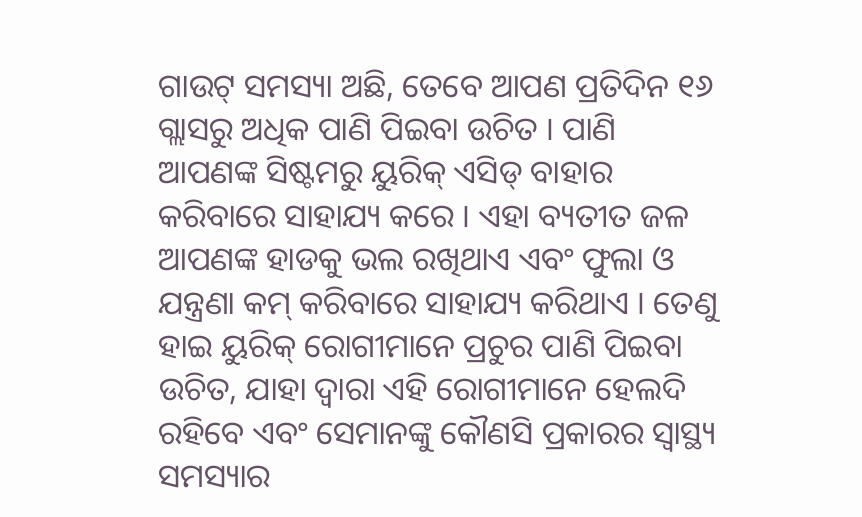ଗାଉଟ୍‌ ସମସ୍ୟା ଅଛି, ତେବେ ଆପଣ ପ୍ରତିଦିନ ୧୬ ଗ୍ଲାସରୁ ଅଧିକ ପାଣି ପିଇବା ଉଚିତ । ପାଣି ଆପଣଙ୍କ ସିଷ୍ଟମରୁ ୟୁରିକ୍ ଏସିଡ୍ ବାହାର କରିବାରେ ସାହାଯ୍ୟ କରେ । ଏହା ବ୍ୟତୀତ ଜଳ ଆପଣଙ୍କ ହାଡକୁ ଭଲ ରଖିଥାଏ ଏବଂ ଫୁଲା ଓ ଯନ୍ତ୍ରଣା କମ୍‌ କରିବାରେ ସାହାଯ୍ୟ କରିଥାଏ । ତେଣୁ ହାଇ ୟୁରିକ୍ ରୋଗୀମାନେ ପ୍ରଚୁର ପାଣି ପିଇବା ଉଚିତ, ଯାହା ଦ୍ୱାରା ଏହି ରୋଗୀମାନେ ହେଲଦି ରହିବେ ଏବଂ ସେମାନଙ୍କୁ କୌଣସି ପ୍ରକାରର ସ୍ୱାସ୍ଥ୍ୟ ସମସ୍ୟାର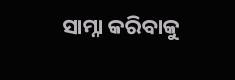ସାମ୍ନା କରିବାକୁ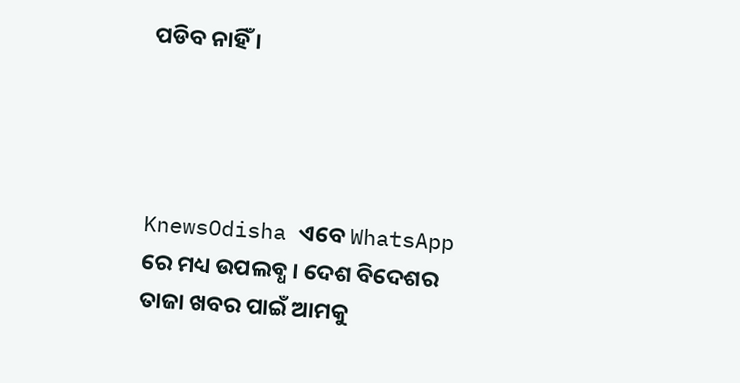ପଡିବ ନାହିଁ ।




KnewsOdisha ଏବେ WhatsApp ରେ ମଧ୍ୟ ଉପଲବ୍ଧ । ଦେଶ ବିଦେଶର ତାଜା ଖବର ପାଇଁ ଆମକୁ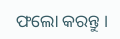ଫଲୋ କରନ୍ତୁ ।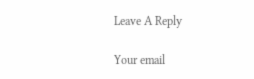Leave A Reply

Your email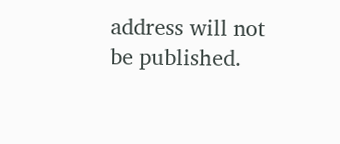address will not be published.